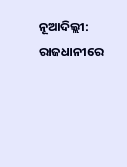ନୂଆଦିଲ୍ଲୀ: ରାଜଧାନୀରେ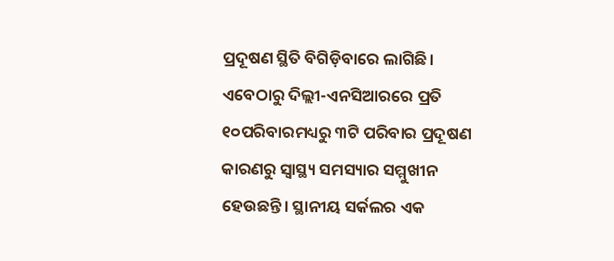ପ୍ରଦୂଷଣ ସ୍ଥିତି ବିଗିଡ଼ିବାରେ ଲାଗିଛି। ଏବେଠାରୁ ଦିଲ୍ଲୀ-ଏନସିଆରରେ ପ୍ରତି ୧୦ପରିବାରମଧ୍ୟରୁ ୩ଟି ପରିବାର ପ୍ରଦୂଷଣ କାରଣରୁ ସ୍ୱାସ୍ଥ୍ୟ ସମସ୍ୟାର ସମ୍ମୁଖୀନ ହେଉଛନ୍ତି। ସ୍ଥାନୀୟ ସର୍କଲର ଏକ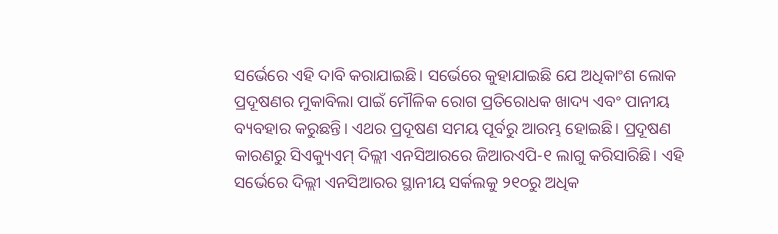ସର୍ଭେରେ ଏହି ଦାବି କରାଯାଇଛି। ସର୍ଭେରେ କୁହାଯାଇଛି ଯେ ଅଧିକାଂଶ ଲୋକ ପ୍ରଦୂଷଣର ମୁକାବିଲା ପାଇଁ ମୌଳିକ ରୋଗ ପ୍ରତିରୋଧକ ଖାଦ୍ୟ ଏବଂ ପାନୀୟ ବ୍ୟବହାର କରୁଛନ୍ତି। ଏଥର ପ୍ରଦୂଷଣ ସମୟ ପୂର୍ବରୁ ଆରମ୍ଭ ହୋଇଛି। ପ୍ରଦୂଷଣ କାରଣରୁ ସିଏକ୍ୟୁଏମ୍ ଦିଲ୍ଲୀ ଏନସିଆରରେ ଜିଆରଏପି-୧ ଲାଗୁ କରିସାରିଛି। ଏହି ସର୍ଭେରେ ଦିଲ୍ଲୀ ଏନସିଆରର ସ୍ଥାନୀୟ ସର୍କଲକୁ ୨୧୦ରୁ ଅଧିକ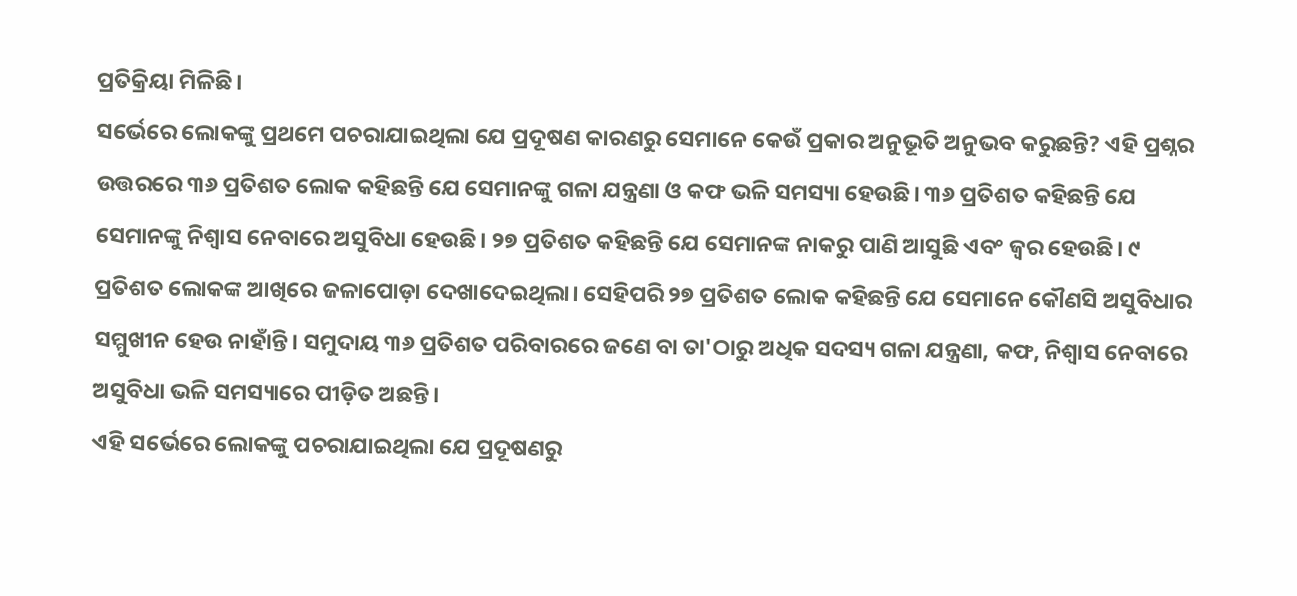ପ୍ରତିକ୍ରିୟା ମିଳିଛି।
ସର୍ଭେରେ ଲୋକଙ୍କୁ ପ୍ରଥମେ ପଚରାଯାଇଥିଲା ଯେ ପ୍ରଦୂଷଣ କାରଣରୁ ସେମାନେ କେଉଁ ପ୍ରକାର ଅନୁଭୂତି ଅନୁଭବ କରୁଛନ୍ତି? ଏହି ପ୍ରଶ୍ନର ଉତ୍ତରରେ ୩୬ ପ୍ରତିଶତ ଲୋକ କହିଛନ୍ତି ଯେ ସେମାନଙ୍କୁ ଗଳା ଯନ୍ତ୍ରଣା ଓ କଫ ଭଳି ସମସ୍ୟା ହେଉଛି। ୩୬ ପ୍ରତିଶତ କହିଛନ୍ତି ଯେ ସେମାନଙ୍କୁ ନିଶ୍ୱାସ ନେବାରେ ଅସୁବିଧା ହେଉଛି। ୨୭ ପ୍ରତିଶତ କହିଛନ୍ତି ଯେ ସେମାନଙ୍କ ନାକରୁ ପାଣି ଆସୁଛି ଏବଂ ଜ୍ୱର ହେଉଛି। ୯ ପ୍ରତିଶତ ଲୋକଙ୍କ ଆଖିରେ ଜଳାପୋଡ଼ା ଦେଖାଦେଇଥିଲା। ସେହିପରି ୨୭ ପ୍ରତିଶତ ଲୋକ କହିଛନ୍ତି ଯେ ସେମାନେ କୌଣସି ଅସୁବିଧାର ସମ୍ମୁଖୀନ ହେଉ ନାହାଁନ୍ତି। ସମୁଦାୟ ୩୬ ପ୍ରତିଶତ ପରିବାରରେ ଜଣେ ବା ତା'ଠାରୁ ଅଧିକ ସଦସ୍ୟ ଗଳା ଯନ୍ତ୍ରଣା, କଫ, ନିଶ୍ୱାସ ନେବାରେ ଅସୁବିଧା ଭଳି ସମସ୍ୟାରେ ପୀଡ଼ିତ ଅଛନ୍ତି।
ଏହି ସର୍ଭେରେ ଲୋକଙ୍କୁ ପଚରାଯାଇଥିଲା ଯେ ପ୍ରଦୂଷଣରୁ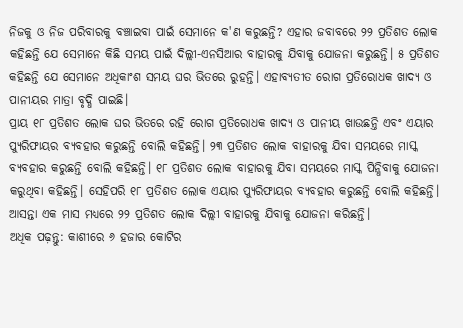ନିଜକୁ ଓ ନିଜ ପରିବାରକୁ ବଞ୍ଚାଇବା ପାଇଁ ସେମାନେ କ'ଣ କରୁଛନ୍ତି? ଏହାର ଜବାବରେ ୨୨ ପ୍ରତିଶତ ଲୋକ କହିଛନ୍ତି ଯେ ସେମାନେ କିଛି ସମୟ ପାଇଁ ଦିଲ୍ଲୀ-ଏନସିଆର ବାହାରକୁ ଯିବାକୁ ଯୋଜନା କରୁଛନ୍ତି। ୫ ପ୍ରତିଶତ କହିଛନ୍ତି ଯେ ସେମାନେ ଅଧିକାଂଶ ସମୟ ଘର ଭିତରେ ରୁହନ୍ତି। ଏହାବ୍ୟତୀତ ରୋଗ ପ୍ରତିରୋଧକ ଖାଦ୍ୟ ଓ ପାନୀୟର ମାତ୍ରା ବୃଦ୍ଧି ପାଇଛି।
ପ୍ରାୟ ୧୮ ପ୍ରତିଶତ ଲୋକ ଘର ଭିତରେ ରହି ରୋଗ ପ୍ରତିରୋଧକ ଖାଦ୍ୟ ଓ ପାନୀୟ ଖାଉଛନ୍ତି ଏବଂ ଏୟାର ପ୍ୟୁରିଫାୟର ବ୍ୟବହାର କରୁଛନ୍ତି ବୋଲି କହିଛନ୍ତି। ୨୩ ପ୍ରତିଶତ ଲୋକ ବାହାରକୁ ଯିବା ସମୟରେ ମାସ୍କ ବ୍ୟବହାର କରୁଛନ୍ତି ବୋଲି କହିଛନ୍ତି। ୧୮ ପ୍ରତିଶତ ଲୋକ ବାହାରକୁ ଯିବା ସମୟରେ ମାସ୍କ ପିନ୍ଧିବାକୁ ଯୋଜନା କରୁଥିବା କହିଛନ୍ତି। ସେହିପରି ୧୮ ପ୍ରତିଶତ ଲୋକ ଏୟାର ପ୍ୟୁରିଫାୟର ବ୍ୟବହାର କରୁଛନ୍ତି ବୋଲି କହିଛନ୍ତି। ଆସନ୍ତା ଏକ ମାସ ମଧ୍ୟରେ ୨୨ ପ୍ରତିଶତ ଲୋକ ଦିଲ୍ଲୀ ବାହାରକୁ ଯିବାକୁ ଯୋଜନା କରିଛନ୍ତି।
ଅଧିକ ପଢ଼ନ୍ତୁ: କାଶୀରେ ୬ ହଜାର କୋଟିର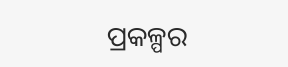ପ୍ରକଳ୍ପର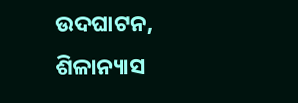ଉଦଘାଟନ, ଶିଳାନ୍ୟାସ